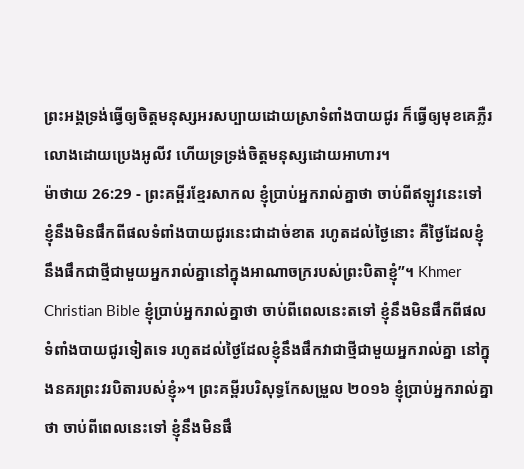ព្រះអង្គទ្រង់ធ្វើឲ្យចិត្តមនុស្សអរសប្បាយដោយស្រាទំពាំងបាយជូរ ក៏ធ្វើឲ្យមុខគេភ្លឺរលោងដោយប្រេងអូលីវ ហើយទ្រទ្រង់ចិត្តមនុស្សដោយអាហារ។
ម៉ាថាយ 26:29 - ព្រះគម្ពីរខ្មែរសាកល ខ្ញុំប្រាប់អ្នករាល់គ្នាថា ចាប់ពីឥឡូវនេះទៅ ខ្ញុំនឹងមិនផឹកពីផលទំពាំងបាយជូរនេះជាដាច់ខាត រហូតដល់ថ្ងៃនោះ គឺថ្ងៃដែលខ្ញុំនឹងផឹកជាថ្មីជាមួយអ្នករាល់គ្នានៅក្នុងអាណាចក្ររបស់ព្រះបិតាខ្ញុំ”។ Khmer Christian Bible ខ្ញុំប្រាប់អ្នករាល់គ្នាថា ចាប់ពីពេលនេះតទៅ ខ្ញុំនឹងមិនផឹកពីផលទំពាំងបាយជូរទៀតទេ រហូតដល់ថ្ងៃដែលខ្ញុំនឹងផឹកវាជាថ្មីជាមួយអ្នករាល់គ្នា នៅក្នុងនគរព្រះវរបិតារបស់ខ្ញុំ»។ ព្រះគម្ពីរបរិសុទ្ធកែសម្រួល ២០១៦ ខ្ញុំប្រាប់អ្នករាល់គ្នាថា ចាប់ពីពេលនេះទៅ ខ្ញុំនឹងមិនផឹ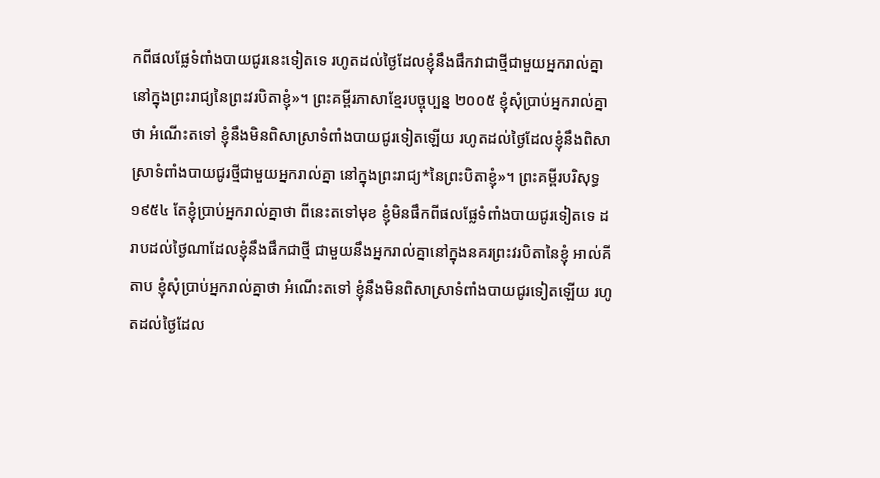កពីផលផ្លែទំពាំងបាយជូរនេះទៀតទេ រហូតដល់ថ្ងៃដែលខ្ញុំនឹងផឹកវាជាថ្មីជាមួយអ្នករាល់គ្នា នៅក្នុងព្រះរាជ្យនៃព្រះវរបិតាខ្ញុំ»។ ព្រះគម្ពីរភាសាខ្មែរបច្ចុប្បន្ន ២០០៥ ខ្ញុំសុំប្រាប់អ្នករាល់គ្នាថា អំណើះតទៅ ខ្ញុំនឹងមិនពិសាស្រាទំពាំងបាយជូរទៀតឡើយ រហូតដល់ថ្ងៃដែលខ្ញុំនឹងពិសាស្រាទំពាំងបាយជូរថ្មីជាមួយអ្នករាល់គ្នា នៅក្នុងព្រះរាជ្យ*នៃព្រះបិតាខ្ញុំ»។ ព្រះគម្ពីរបរិសុទ្ធ ១៩៥៤ តែខ្ញុំប្រាប់អ្នករាល់គ្នាថា ពីនេះតទៅមុខ ខ្ញុំមិនផឹកពីផលផ្លែទំពាំងបាយជូរទៀតទេ ដរាបដល់ថ្ងៃណាដែលខ្ញុំនឹងផឹកជាថ្មី ជាមួយនឹងអ្នករាល់គ្នានៅក្នុងនគរព្រះវរបិតានៃខ្ញុំ អាល់គីតាប ខ្ញុំសុំប្រាប់អ្នករាល់គ្នាថា អំណើះតទៅ ខ្ញុំនឹងមិនពិសាស្រាទំពាំងបាយជូរទៀតឡើយ រហូតដល់ថ្ងៃដែល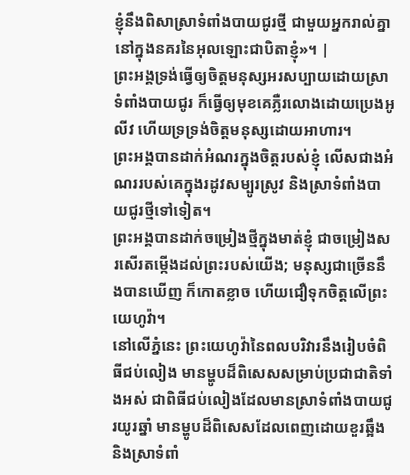ខ្ញុំនឹងពិសាស្រាទំពាំងបាយជូរថ្មី ជាមួយអ្នករាល់គ្នានៅក្នុងនគរនៃអុលឡោះជាបិតាខ្ញុំ»។ |
ព្រះអង្គទ្រង់ធ្វើឲ្យចិត្តមនុស្សអរសប្បាយដោយស្រាទំពាំងបាយជូរ ក៏ធ្វើឲ្យមុខគេភ្លឺរលោងដោយប្រេងអូលីវ ហើយទ្រទ្រង់ចិត្តមនុស្សដោយអាហារ។
ព្រះអង្គបានដាក់អំណរក្នុងចិត្តរបស់ខ្ញុំ លើសជាងអំណររបស់គេក្នុងរដូវសម្បូរស្រូវ និងស្រាទំពាំងបាយជូរថ្មីទៅទៀត។
ព្រះអង្គបានដាក់ចម្រៀងថ្មីក្នុងមាត់ខ្ញុំ ជាចម្រៀងសរសើរតម្កើងដល់ព្រះរបស់យើង; មនុស្សជាច្រើននឹងបានឃើញ ក៏កោតខ្លាច ហើយជឿទុកចិត្តលើព្រះយេហូវ៉ា។
នៅលើភ្នំនេះ ព្រះយេហូវ៉ានៃពលបរិវារនឹងរៀបចំពិធីជប់លៀង មានម្ហូបដ៏ពិសេសសម្រាប់ប្រជាជាតិទាំងអស់ ជាពិធីជប់លៀងដែលមានស្រាទំពាំងបាយជូរយូរឆ្នាំ មានម្ហូបដ៏ពិសេសដែលពេញដោយខួរឆ្អឹង និងស្រាទំពាំ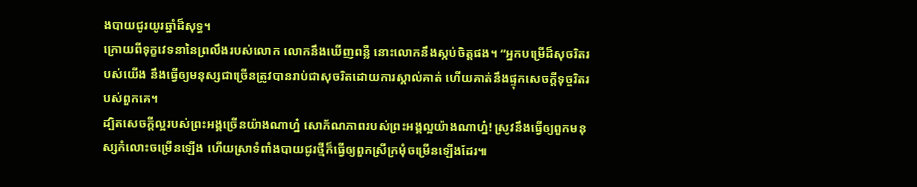ងបាយជូរយូរឆ្នាំដ៏សុទ្ធ។
ក្រោយពីទុក្ខវេទនានៃព្រលឹងរបស់លោក លោកនឹងឃើញពន្លឺ នោះលោកនឹងស្កប់ចិត្តផង។ “អ្នកបម្រើដ៏សុចរិតរបស់យើង នឹងធ្វើឲ្យមនុស្សជាច្រើនត្រូវបានរាប់ជាសុចរិតដោយការស្គាល់គាត់ ហើយគាត់នឹងផ្ទុកសេចក្ដីទុច្ចរិតរបស់ពួកគេ។
ដ្បិតសេចក្ដីល្អរបស់ព្រះអង្គច្រើនយ៉ាងណាហ្ន៎ សោភ័ណភាពរបស់ព្រះអង្គល្អយ៉ាងណាហ្ន៎! ស្រូវនឹងធ្វើឲ្យពួកមនុស្សកំលោះចម្រើនឡើង ហើយស្រាទំពាំងបាយជូរថ្មីក៏ធ្វើឲ្យពួកស្រីក្រមុំចម្រើនឡើងដែរ៕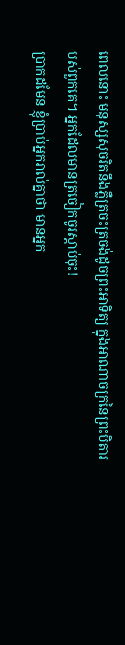ពេលនោះ មនុស្សសុចរិតនឹងភ្លឺត្រចះត្រចង់ដូចព្រះអាទិត្យ ក្នុងអាណាចក្រនៃព្រះបិតារបស់ពួកគេ។ អ្នកដែលមានត្រចៀកចូរស្ដាប់ចុះ!
ប្រាកដមែន ខ្ញុំប្រាប់អ្នករាល់គ្នាថា មានអ្នក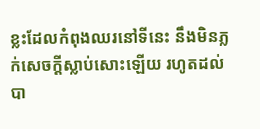ខ្លះដែលកំពុងឈរនៅទីនេះ នឹងមិនភ្លក់សេចក្ដីស្លាប់សោះឡើយ រហូតដល់បា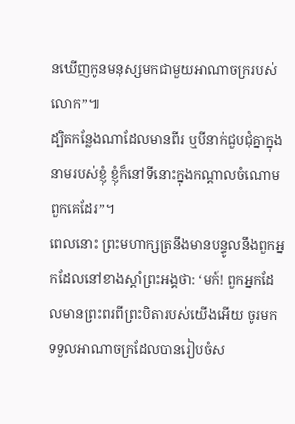នឃើញកូនមនុស្សមកជាមួយអាណាចក្ររបស់លោក”៕
ដ្បិតកន្លែងណាដែលមានពីរ ឬបីនាក់ជួបជុំគ្នាក្នុងនាមរបស់ខ្ញុំ ខ្ញុំក៏នៅទីនោះក្នុងកណ្ដាលចំណោមពួកគេដែរ”។
ពេលនោះ ព្រះមហាក្សត្រនឹងមានបន្ទូលនឹងពួកអ្នកដែលនៅខាងស្ដាំព្រះអង្គថា: ‘មក៍! ពួកអ្នកដែលមានព្រះពរពីព្រះបិតារបស់យើងអើយ ចូរមកទទួលអាណាចក្រដែលបានរៀបចំស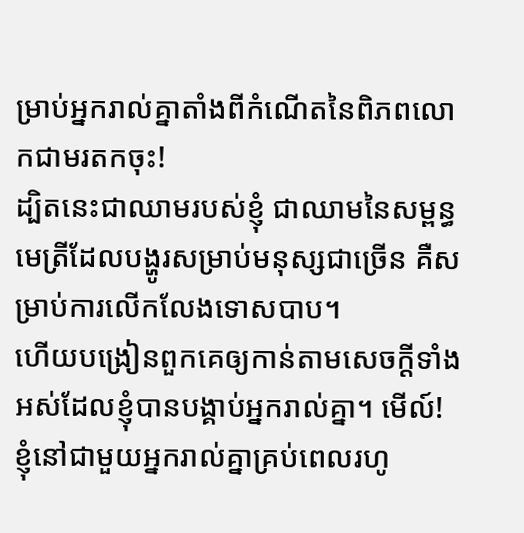ម្រាប់អ្នករាល់គ្នាតាំងពីកំណើតនៃពិភពលោកជាមរតកចុះ!
ដ្បិតនេះជាឈាមរបស់ខ្ញុំ ជាឈាមនៃសម្ពន្ធមេត្រីដែលបង្ហូរសម្រាប់មនុស្សជាច្រើន គឺសម្រាប់ការលើកលែងទោសបាប។
ហើយបង្រៀនពួកគេឲ្យកាន់តាមសេចក្ដីទាំងអស់ដែលខ្ញុំបានបង្គាប់អ្នករាល់គ្នា។ មើល៍! ខ្ញុំនៅជាមួយអ្នករាល់គ្នាគ្រប់ពេលរហូ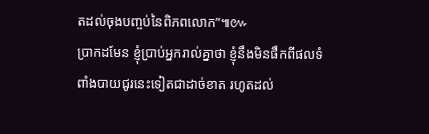តដល់ចុងបញ្ចប់នៃពិភពលោក”៕៚
ប្រាកដមែន ខ្ញុំប្រាប់អ្នករាល់គ្នាថា ខ្ញុំនឹងមិនផឹកពីផលទំពាំងបាយជូរនេះទៀតជាដាច់ខាត រហូតដល់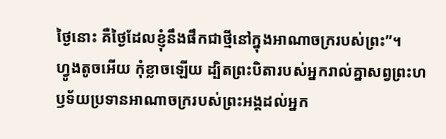ថ្ងៃនោះ គឺថ្ងៃដែលខ្ញុំនឹងផឹកជាថ្មីនៅក្នុងអាណាចក្ររបស់ព្រះ”។
ហ្វូងតូចអើយ កុំខ្លាចឡើយ ដ្បិតព្រះបិតារបស់អ្នករាល់គ្នាសព្វព្រះហឫទ័យប្រទានអាណាចក្ររបស់ព្រះអង្គដល់អ្នក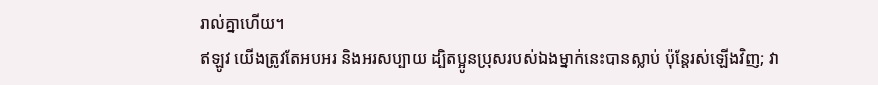រាល់គ្នាហើយ។
ឥឡូវ យើងត្រូវតែអបអរ និងអរសប្បាយ ដ្បិតប្អូនប្រុសរបស់ឯងម្នាក់នេះបានស្លាប់ ប៉ុន្តែរស់ឡើងវិញ; វា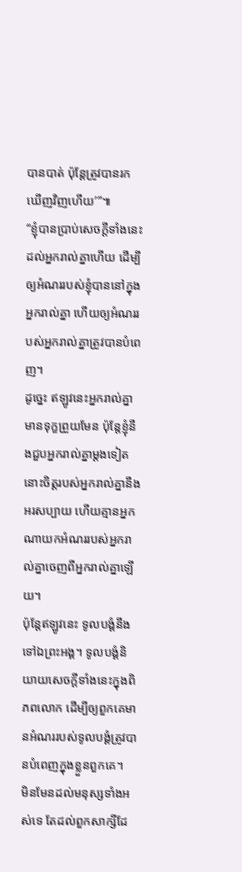បានបាត់ ប៉ុន្តែត្រូវបានរកឃើញវិញហើយ’”៕
“ខ្ញុំបានប្រាប់សេចក្ដីទាំងនេះដល់អ្នករាល់គ្នាហើយ ដើម្បីឲ្យអំណររបស់ខ្ញុំបាននៅក្នុងអ្នករាល់គ្នា ហើយឲ្យអំណររបស់អ្នករាល់គ្នាត្រូវបានបំពេញ។
ដូច្នេះ ឥឡូវនេះអ្នករាល់គ្នាមានទុក្ខព្រួយមែន ប៉ុន្តែខ្ញុំនឹងជួបអ្នករាល់គ្នាម្ដងទៀត នោះចិត្តរបស់អ្នករាល់គ្នានឹងអរសប្បាយ ហើយគ្មានអ្នកណាយកអំណររបស់អ្នករាល់គ្នាចេញពីអ្នករាល់គ្នាឡើយ។
ប៉ុន្តែឥឡូវនេះ ទូលបង្គំនឹងទៅឯព្រះអង្គ។ ទូលបង្គំនិយាយសេចក្ដីទាំងនេះក្នុងពិភពលោក ដើម្បីឲ្យពួកគេមានអំណររបស់ទូលបង្គំត្រូវបានបំពេញក្នុងខ្លួនពួកគេ។
មិនមែនដល់មនុស្សទាំងអស់ទេ តែដល់ពួកសាក្សីដែ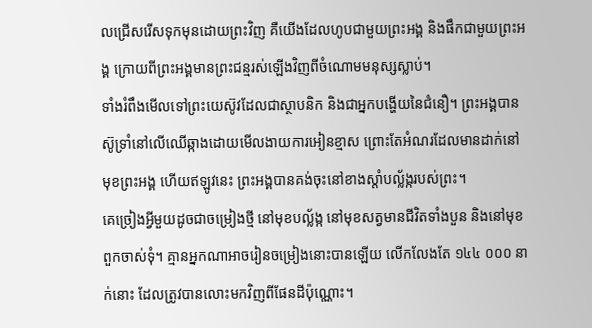លជ្រើសរើសទុកមុនដោយព្រះវិញ គឺយើងដែលហូបជាមួយព្រះអង្គ និងផឹកជាមួយព្រះអង្គ ក្រោយពីព្រះអង្គមានព្រះជន្មរស់ឡើងវិញពីចំណោមមនុស្សស្លាប់។
ទាំងរំពឹងមើលទៅព្រះយេស៊ូវដែលជាស្ថាបនិក និងជាអ្នកបង្ហើយនៃជំនឿ។ ព្រះអង្គបានស៊ូទ្រាំនៅលើឈើឆ្កាងដោយមើលងាយការអៀនខ្មាស ព្រោះតែអំណរដែលមានដាក់នៅមុខព្រះអង្គ ហើយឥឡូវនេះ ព្រះអង្គបានគង់ចុះនៅខាងស្ដាំបល្ល័ង្ករបស់ព្រះ។
គេច្រៀងអ្វីមួយដូចជាចម្រៀងថ្មី នៅមុខបល្ល័ង្ក នៅមុខសត្វមានជីវិតទាំងបួន និងនៅមុខពួកចាស់ទុំ។ គ្មានអ្នកណាអាចរៀនចម្រៀងនោះបានឡើយ លើកលែងតែ ១៤៤ ០០០ នាក់នោះ ដែលត្រូវបានលោះមកវិញពីផែនដីប៉ុណ្ណោះ។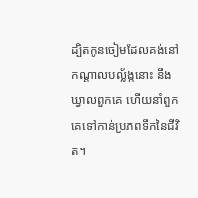ដ្បិតកូនចៀមដែលគង់នៅកណ្ដាលបល្ល័ង្កនោះ នឹងឃ្វាលពួកគេ ហើយនាំពួកគេទៅកាន់ប្រភពទឹកនៃជីវិត។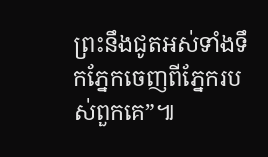ព្រះនឹងជូតអស់ទាំងទឹកភ្នែកចេញពីភ្នែករបស់ពួកគេ”៕